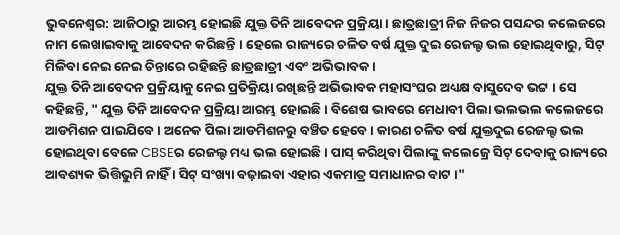ଭୁବନେଶ୍ବର: ଆଜିଠାରୁ ଆରମ୍ଭ ହୋଇଛି ଯୁକ୍ତ ତିନି ଆବେଦନ ପ୍ରକ୍ରିୟା । ଛାତ୍ରଛାତ୍ରୀ ନିଜ ନିଜର ପସନ୍ଦର କଲେଜରେ ନାମ ଲେଖାଇବାକୁ ଆବେଦନ କରିଛନ୍ତି । ହେଲେ ରାଜ୍ୟରେ ଚଳିତ ବର୍ଷ ଯୁକ୍ତ ଦୁଇ ରେଜଲ୍ଟ ଭଲ ହୋଇଥିବାରୁ, ସିଟ୍ ମିଳିବା ନେଇ ନେଇ ଚିନ୍ତାରେ ରହିଛନ୍ତି ଛାତ୍ରଛାତ୍ରୀ ଏବଂ ଅଭିଭାବକ ।
ଯୁକ୍ତ ତିନି ଆବେଦନ ପ୍ରକ୍ରିୟାକୁ ନେଇ ପ୍ରତିକ୍ରିୟା ରଖିଛନ୍ତି ଅଭିଭାବକ ମହାସଂଘର ଅଧ୍ୟକ୍ଷ ବାସୁଦେବ ଭଟ୍ଟ । ସେ କହିଛନ୍ତି, " ଯୁକ୍ତ ତିନି ଆବେଦନ ପ୍ରକ୍ରିୟା ଆରମ୍ଭ ହୋଇଛି । ବିଶେଷ ଭାବରେ ମେଧାବୀ ପିଲା ଭଲଭଲ କଲେଜରେ ଆଡମିଶନ ପାଇଯିବେ । ଅନେକ ପିଲା ଆଡମିଶନରୁ ବଞ୍ଚିତ ହେବେ । କାରଣ ଚଳିତ ବର୍ଷ ଯୁକ୍ତଦୁଇ ରେଜଲ୍ଟ ଭଲ ହୋଇଥିବା ବେଳେ CBSEର ରେଜଲ୍ଟ ମଧ୍ୟ ଭଲ ହୋଇଛି । ପାସ୍ କରିଥିବା ପିଲାଙ୍କୁ କଲେଜ୍ରେ ସିଟ୍ ଦେବାକୁ ରାଜ୍ୟରେ ଆବଶ୍ୟକ ଭିତ୍ତିଭୁମି ନାହିଁ । ସିଟ୍ ସଂଖ୍ୟା ବଢ଼ାଇବା ଏହାର ଏକମାତ୍ର ସମାଧାନର ବାଟ ।"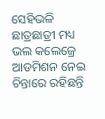ସେହିଭଳି ଛାତ୍ରଛାତ୍ରୀ ମଧ୍ୟ ଭଲ କଲେଜ୍ରେ ଆଡମିଶନ ନେଇ ଚିନ୍ତାରେ ରହିଛନ୍ତି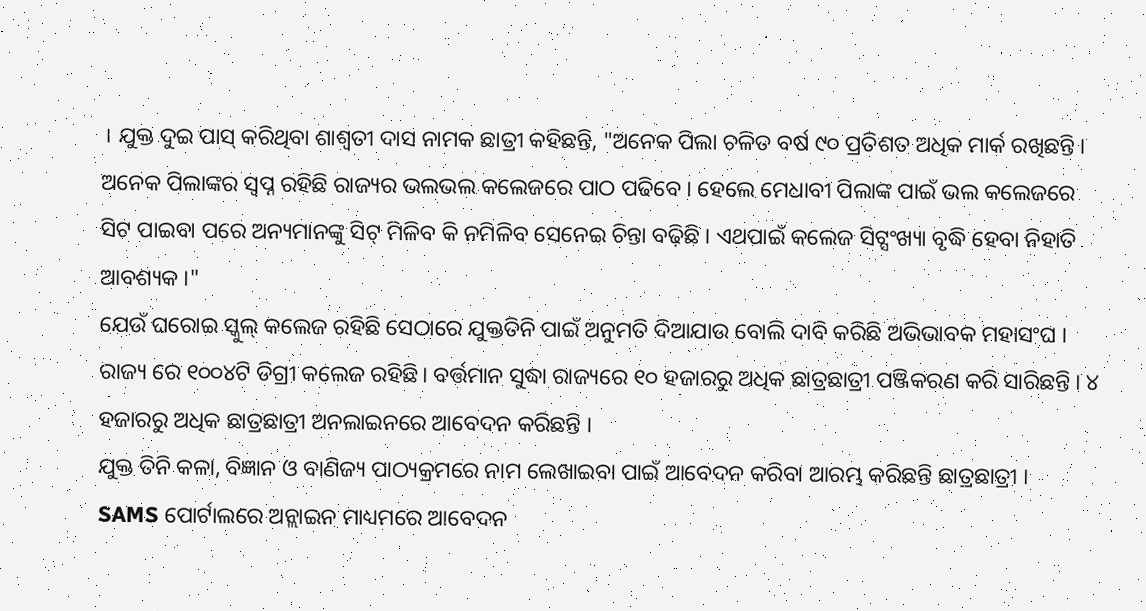। ଯୁକ୍ତ ଦୁଇ ପାସ୍ କରିଥିବା ଶାଶ୍ଵତୀ ଦାସ ନାମକ ଛାତ୍ରୀ କହିଛନ୍ତି, "ଅନେକ ପିଲା ଚଳିତ ବର୍ଷ ୯୦ ପ୍ରତିଶତ ଅଧିକ ମାର୍କ ରଖିଛନ୍ତି । ଅନେକ ପିଲାଙ୍କର ସ୍ବପ୍ନ ରହିଛି ରାଜ୍ୟର ଭଲଭଲ କଲେଜରେ ପାଠ ପଢିବେ । ହେଲେ ମେଧାବୀ ପିଲାଙ୍କ ପାଇଁ ଭଲ କଲେଜରେ ସିଟ ପାଇବା ପରେ ଅନ୍ୟମାନଙ୍କୁ ସିଟ୍ ମିଳିବ କି ନମିଳିବ ସେନେଇ ଚିନ୍ତା ବଢ଼ିଛି । ଏଥପାଇଁ କଲେଜ ସିଟ୍ସଂଖ୍ୟା ବୃଦ୍ଧି ହେବା ନିହାତି ଆବଶ୍ୟକ ।"
ଯେଉଁ ଘରୋଇ ସ୍କୁଲ୍ କଲେଜ ରହିଛି ସେଠାରେ ଯୁକ୍ତତିନି ପାଇଁ ଅନୁମତି ଦିଆଯାଉ ବୋଲି ଦାବି କରିଛି ଅଭିଭାବକ ମହାସଂଘ । ରାଜ୍ୟ ରେ ୧୦୦୪ଟି ଡିଗ୍ରୀ କଲେଜ ରହିଛି। ବର୍ତ୍ତମାନ ସୁଦ୍ଧା ରାଜ୍ୟରେ ୧୦ ହଜାରରୁ ଅଧିକ ଛାତ୍ରଛାତ୍ରୀ ପଞ୍ଜିକରଣ କରି ସାରିଛନ୍ତି । ୪ ହଜାରରୁ ଅଧିକ ଛାତ୍ରଛାତ୍ରୀ ଅନଲାଇନରେ ଆବେଦନ କରିଛନ୍ତି ।
ଯୁକ୍ତ ତିନି କଳା, ବିଜ୍ଞାନ ଓ ବାଣିଜ୍ୟ ପାଠ୍ୟକ୍ରମରେ ନାମ ଲେଖାଇବା ପାଇଁ ଆବେଦନ କରିବା ଆରମ୍ଭ କରିଛନ୍ତି ଛାତ୍ରଛାତ୍ରୀ । SAMS ପୋର୍ଟାଲରେ ଅନ୍ଲାଇନ ମାଧ୍ୟମରେ ଆବେଦନ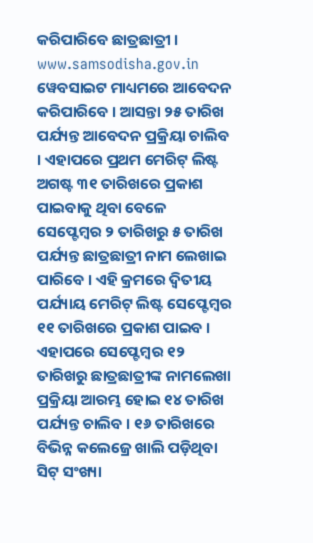କରିପାରିବେ ଛାତ୍ରଛାତ୍ରୀ । www.samsodisha.gov.in ୱେବସାଇଟ ମାଧ୍ୟମରେ ଆବେଦନ କରିପାରିବେ । ଆସନ୍ତା ୨୫ ତାରିଖ ପର୍ଯ୍ୟନ୍ତ ଆବେଦନ ପ୍ରକ୍ରିୟା ଚାଲିବ । ଏହାପରେ ପ୍ରଥମ ମେରିଟ୍ ଲିଷ୍ଟ ଅଗଷ୍ଟ ୩୧ ତାରିଖରେ ପ୍ରକାଶ ପାଇବାକୁ ଥିବା ବେଳେ ସେପ୍ଟେମ୍ବର ୨ ତାରିଖରୁ ୫ ତାରିଖ ପର୍ଯ୍ୟନ୍ତ ଛାତ୍ରଛାତ୍ରୀ ନାମ ଲେଖାଇ ପାରିବେ । ଏହି କ୍ରମରେ ଦ୍ବିତୀୟ ପର୍ଯ୍ୟାୟ ମେରିଟ୍ ଲିଷ୍ଟ ସେପ୍ଟେମ୍ବର ୧୧ ତାରିଖରେ ପ୍ରକାଶ ପାଇବ । ଏହାପରେ ସେପ୍ଟେମ୍ବର ୧୨ ତାରିଖରୁ ଛାତ୍ରଛାତ୍ରୀଙ୍କ ନାମଲେଖା ପ୍ରକ୍ରିୟା ଆରମ୍ଭ ହୋଇ ୧୪ ତାରିଖ ପର୍ଯ୍ୟନ୍ତ ଚାଲିବ । ୧୬ ତାରିଖରେ ବିଭିନ୍ନ କଲେଜ୍ରେ ଖାଲି ପଡ଼ିଥିବା ସିଟ୍ ସଂଖ୍ୟା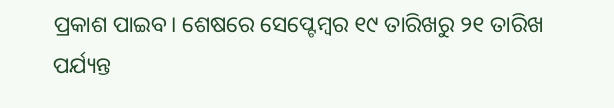ପ୍ରକାଶ ପାଇବ। ଶେଷରେ ସେପ୍ଟେମ୍ବର ୧୯ ତାରିଖରୁ ୨୧ ତାରିଖ ପର୍ଯ୍ୟନ୍ତ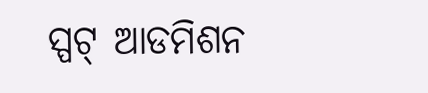ସ୍ପଟ୍ ଆଡମିଶନ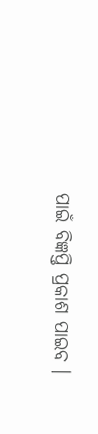ପାଇଁ ବିଜ୍ଞପ୍ତି ପ୍ରକାଶ ପାଇବ ।